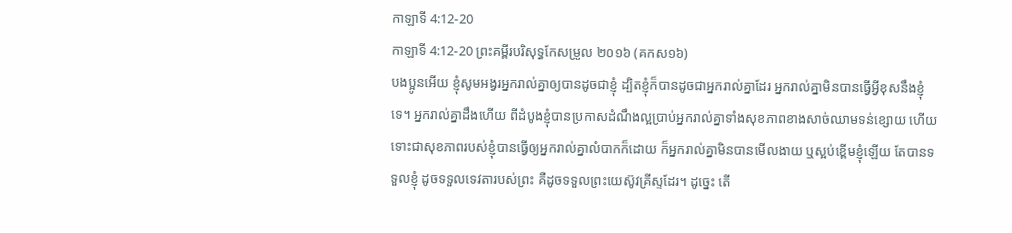កាឡាទី 4:12-20
កាឡាទី 4:12-20 ព្រះគម្ពីរបរិសុទ្ធកែសម្រួល ២០១៦ (គកស១៦)
បងប្អូនអើយ ខ្ញុំសូមអង្វរអ្នករាល់គ្នាឲ្យបានដូចជាខ្ញុំ ដ្បិតខ្ញុំក៏បានដូចជាអ្នករាល់គ្នាដែរ អ្នករាល់គ្នាមិនបានធ្វើអ្វីខុសនឹងខ្ញុំទេ។ អ្នករាល់គ្នាដឹងហើយ ពីដំបូងខ្ញុំបានប្រកាសដំណឹងល្អប្រាប់អ្នករាល់គ្នាទាំងសុខភាពខាងសាច់ឈាមទន់ខ្សោយ ហើយទោះជាសុខភាពរបស់ខ្ញុំបានធ្វើឲ្យអ្នករាល់គ្នាលំបាកក៏ដោយ ក៏អ្នករាល់គ្នាមិនបានមើលងាយ ឬស្អប់ខ្ពើមខ្ញុំឡើយ តែបានទទួលខ្ញុំ ដូចទទួលទេវតារបស់ព្រះ គឺដូចទទួលព្រះយេស៊ូវគ្រីស្ទដែរ។ ដូច្នេះ តើ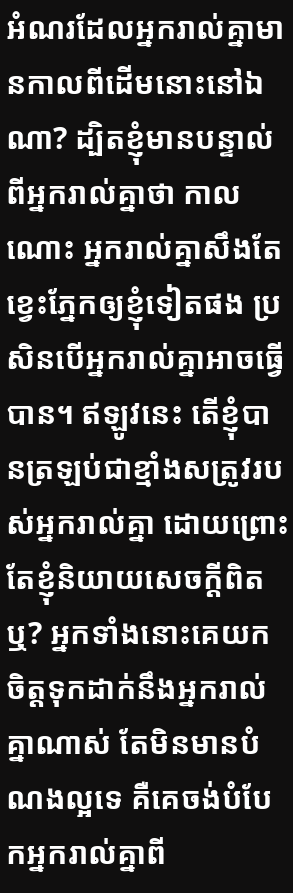អំណរដែលអ្នករាល់គ្នាមានកាលពីដើមនោះនៅឯណា? ដ្បិតខ្ញុំមានបន្ទាល់ពីអ្នករាល់គ្នាថា កាលណោះ អ្នករាល់គ្នាសឹងតែខ្វេះភ្នែកឲ្យខ្ញុំទៀតផង ប្រសិនបើអ្នករាល់គ្នាអាចធ្វើបាន។ ឥឡូវនេះ តើខ្ញុំបានត្រឡប់ជាខ្មាំងសត្រូវរបស់អ្នករាល់គ្នា ដោយព្រោះតែខ្ញុំនិយាយសេចក្ដីពិតឬ? អ្នកទាំងនោះគេយកចិត្តទុកដាក់នឹងអ្នករាល់គ្នាណាស់ តែមិនមានបំណងល្អទេ គឺគេចង់បំបែកអ្នករាល់គ្នាពី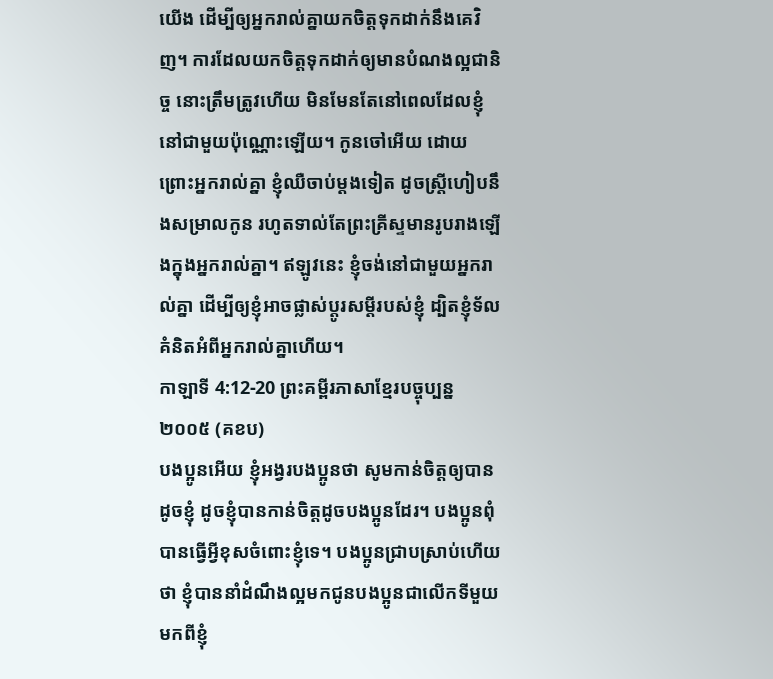យើង ដើម្បីឲ្យអ្នករាល់គ្នាយកចិត្តទុកដាក់នឹងគេវិញ។ ការដែលយកចិត្តទុកដាក់ឲ្យមានបំណងល្អជានិច្ច នោះត្រឹមត្រូវហើយ មិនមែនតែនៅពេលដែលខ្ញុំនៅជាមួយប៉ុណ្ណោះឡើយ។ កូនចៅអើយ ដោយព្រោះអ្នករាល់គ្នា ខ្ញុំឈឺចាប់ម្តងទៀត ដូចស្ត្រីហៀបនឹងសម្រាលកូន រហូតទាល់តែព្រះគ្រីស្ទមានរូបរាងឡើងក្នុងអ្នករាល់គ្នា។ ឥឡូវនេះ ខ្ញុំចង់នៅជាមួយអ្នករាល់គ្នា ដើម្បីឲ្យខ្ញុំអាចផ្លាស់ប្តូរសម្ដីរបស់ខ្ញុំ ដ្បិតខ្ញុំទ័លគំនិតអំពីអ្នករាល់គ្នាហើយ។
កាឡាទី 4:12-20 ព្រះគម្ពីរភាសាខ្មែរបច្ចុប្បន្ន ២០០៥ (គខប)
បងប្អូនអើយ ខ្ញុំអង្វរបងប្អូនថា សូមកាន់ចិត្តឲ្យបានដូចខ្ញុំ ដូចខ្ញុំបានកាន់ចិត្តដូចបងប្អូនដែរ។ បងប្អូនពុំបានធ្វើអ្វីខុសចំពោះខ្ញុំទេ។ បងប្អូនជ្រាបស្រាប់ហើយថា ខ្ញុំបាននាំដំណឹងល្អមកជូនបងប្អូនជាលើកទីមួយ មកពីខ្ញុំ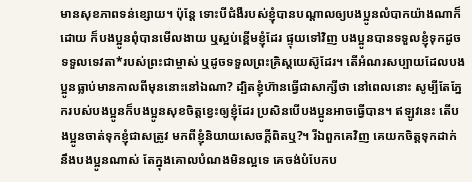មានសុខភាពទន់ខ្សោយ។ ប៉ុន្តែ ទោះបីជំងឺរបស់ខ្ញុំបានបណ្ដាលឲ្យបងប្អូនលំបាកយ៉ាងណាក៏ដោយ ក៏បងប្អូនពុំបានមើលងាយ ឬស្អប់ខ្ពើមខ្ញុំដែរ ផ្ទុយទៅវិញ បងប្អូនបានទទួលខ្ញុំទុកដូចទទួលទេវតា*របស់ព្រះជាម្ចាស់ ឬដូចទទួលព្រះគ្រិស្តយេស៊ូដែរ។ តើអំណរសប្បាយដែលបងប្អូនធ្លាប់មានកាលពីមុននោះនៅឯណា? ដ្បិតខ្ញុំហ៊ានធ្វើជាសាក្សីថា នៅពេលនោះ សូម្បីតែភ្នែករបស់បងប្អូនក៏បងប្អូនសុខចិត្តខ្វេះឲ្យខ្ញុំដែរ ប្រសិនបើបងប្អូនអាចធ្វើបាន។ ឥឡូវនេះ តើបងប្អូនចាត់ទុកខ្ញុំជាសត្រូវ មកពីខ្ញុំនិយាយសេចក្ដីពិតឬ?។ រីឯពួកគេវិញ គេយកចិត្តទុកដាក់នឹងបងប្អូនណាស់ តែក្នុងគោលបំណងមិនល្អទេ គេចង់បំបែកប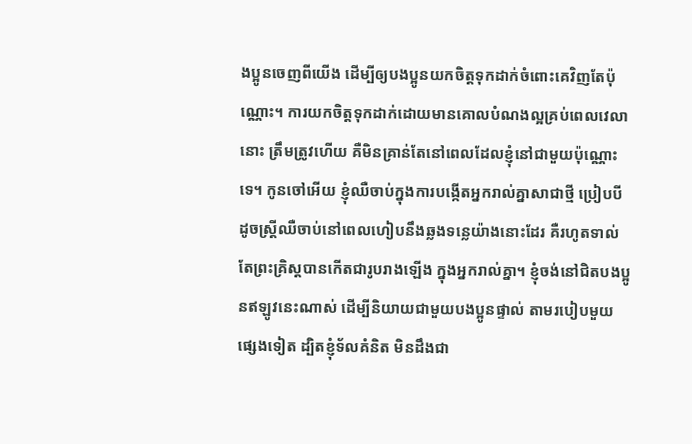ងប្អូនចេញពីយើង ដើម្បីឲ្យបងប្អូនយកចិត្តទុកដាក់ចំពោះគេវិញតែប៉ុណ្ណោះ។ ការយកចិត្តទុកដាក់ដោយមានគោលបំណងល្អគ្រប់ពេលវេលានោះ ត្រឹមត្រូវហើយ គឺមិនគ្រាន់តែនៅពេលដែលខ្ញុំនៅជាមួយប៉ុណ្ណោះទេ។ កូនចៅអើយ ខ្ញុំឈឺចាប់ក្នុងការបង្កើតអ្នករាល់គ្នាសាជាថ្មី ប្រៀបបីដូចស្ត្រីឈឺចាប់នៅពេលហៀបនឹងឆ្លងទន្លេយ៉ាងនោះដែរ គឺរហូតទាល់តែព្រះគ្រិស្តបានកើតជារូបរាងឡើង ក្នុងអ្នករាល់គ្នា។ ខ្ញុំចង់នៅជិតបងប្អូនឥឡូវនេះណាស់ ដើម្បីនិយាយជាមួយបងប្អូនផ្ទាល់ តាមរបៀបមួយផ្សេងទៀត ដ្បិតខ្ញុំទ័លគំនិត មិនដឹងជា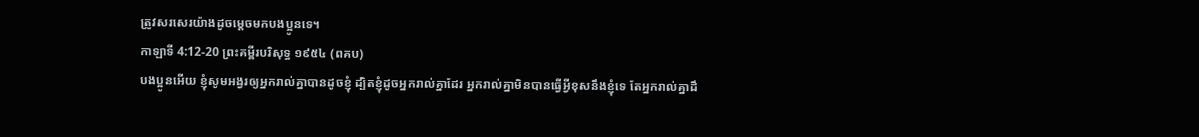ត្រូវសរសេរយ៉ាងដូចម្ដេចមកបងប្អូនទេ។
កាឡាទី 4:12-20 ព្រះគម្ពីរបរិសុទ្ធ ១៩៥៤ (ពគប)
បងប្អូនអើយ ខ្ញុំសូមអង្វរឲ្យអ្នករាល់គ្នាបានដូចខ្ញុំ ដ្បិតខ្ញុំដូចអ្នករាល់គ្នាដែរ អ្នករាល់គ្នាមិនបានធ្វើអ្វីខុសនឹងខ្ញុំទេ តែអ្នករាល់គ្នាដឹ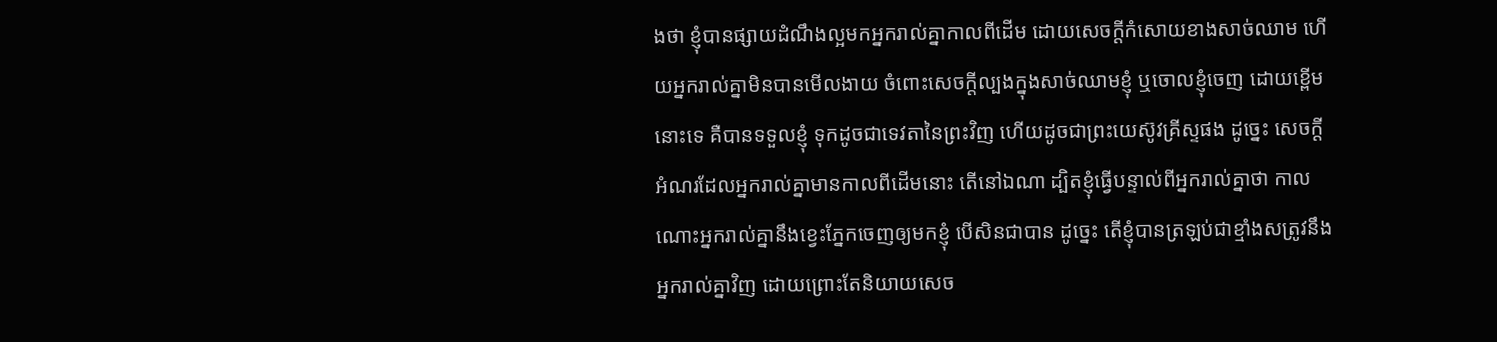ងថា ខ្ញុំបានផ្សាយដំណឹងល្អមកអ្នករាល់គ្នាកាលពីដើម ដោយសេចក្ដីកំសោយខាងសាច់ឈាម ហើយអ្នករាល់គ្នាមិនបានមើលងាយ ចំពោះសេចក្ដីល្បងក្នុងសាច់ឈាមខ្ញុំ ឬចោលខ្ញុំចេញ ដោយខ្ពើមនោះទេ គឺបានទទួលខ្ញុំ ទុកដូចជាទេវតានៃព្រះវិញ ហើយដូចជាព្រះយេស៊ូវគ្រីស្ទផង ដូច្នេះ សេចក្ដីអំណរដែលអ្នករាល់គ្នាមានកាលពីដើមនោះ តើនៅឯណា ដ្បិតខ្ញុំធ្វើបន្ទាល់ពីអ្នករាល់គ្នាថា កាលណោះអ្នករាល់គ្នានឹងខ្វេះភ្នែកចេញឲ្យមកខ្ញុំ បើសិនជាបាន ដូច្នេះ តើខ្ញុំបានត្រឡប់ជាខ្មាំងសត្រូវនឹងអ្នករាល់គ្នាវិញ ដោយព្រោះតែនិយាយសេច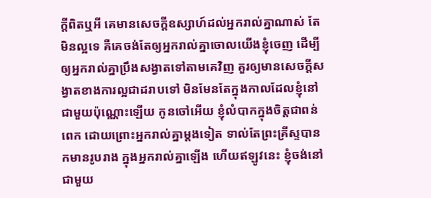ក្ដីពិតឬអី គេមានសេចក្ដីឧស្សាហ៍ដល់អ្នករាល់គ្នាណាស់ តែមិនល្អទេ គឺគេចង់តែឲ្យអ្នករាល់គ្នាចោលយើងខ្ញុំចេញ ដើម្បីឲ្យអ្នករាល់គ្នាប្រឹងសង្វាតទៅតាមគេវិញ គួរឲ្យមានសេចក្ដីសង្វាតខាងការល្អជាដរាបទៅ មិនមែនតែក្នុងកាលដែលខ្ញុំនៅជាមួយប៉ុណ្ណោះឡើយ កូនចៅអើយ ខ្ញុំលំបាកក្នុងចិត្តជាពន់ពេក ដោយព្រោះអ្នករាល់គ្នាម្តងទៀត ទាល់តែព្រះគ្រីស្ទបានកមានរូបរាង ក្នុងអ្នករាល់គ្នាឡើង ហើយឥឡូវនេះ ខ្ញុំចង់នៅជាមួយ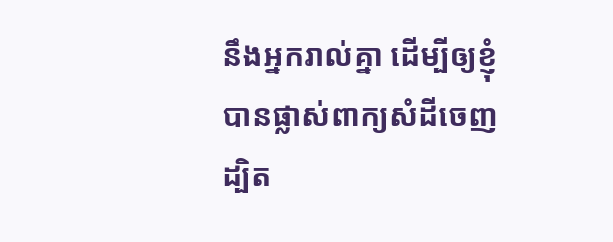នឹងអ្នករាល់គ្នា ដើម្បីឲ្យខ្ញុំបានផ្លាស់ពាក្យសំដីចេញ ដ្បិត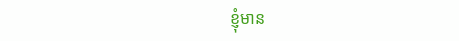ខ្ញុំមាន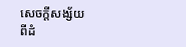សេចក្ដីសង្ស័យ ពីដំ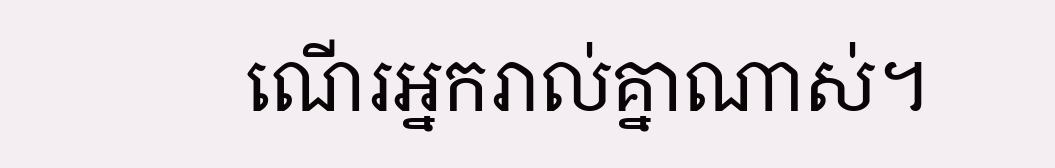ណើរអ្នករាល់គ្នាណាស់។